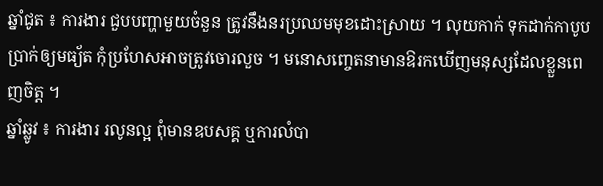ឆ្នាំជូត ៖ ការងារ ជួបបញ្ហាមួយចំនួន ត្រូវនឹងនរប្រឈមមុខដោះស្រាយ ។ លុយកាក់ ទុកដាក់កាបូបប្រាក់ឲ្យមធ្យ័ត កុំប្រហែសអាចត្រូវចោរលួច ។ មនោសញ្ចេតនាមានឱរកឃើញមនុស្សដែលខ្លួនពេញចិត្ត ។
ឆ្នាំឆ្លូវ ៖ ការងារ រលូនល្អ ពុំមានឧបសគ្គ ឬការលំបា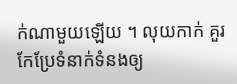ក់ណាមួយឡើយ ។ លុយកាក់ គួរកែប្រែទំនាក់ទំនងឲ្យ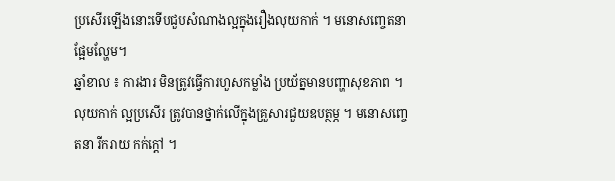ប្រសើរឡើងនោះទើបជួបសំណាងល្អក្នុងរឿងលុយកាក់ ។ មនោសញ្ចេតនាផ្អែមល្ហែម។
ឆ្នាំខាល ៖ ការងារ មិនត្រូវធ្វើការហួសកម្លាំង ប្រយ័ត្នមានបញ្ហាសុខភាព ។ លុយកាក់ ល្អប្រសើរ ត្រូវបានថ្នាក់លើក្នុងគ្រួសារជួយឧបត្ថម្ភ ។ មនោសញ្ចេតនា រីករាយ កក់ក្តៅ ។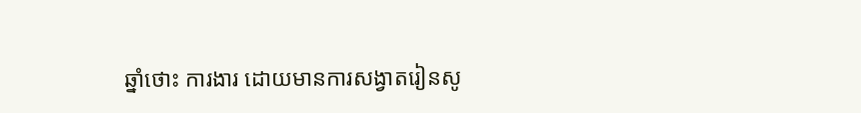ឆ្នាំថោះ ការងារ ដោយមានការសង្វាតរៀនសូ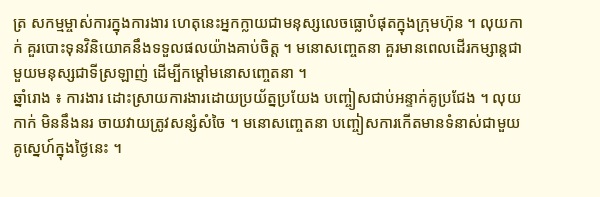ត្រ សកម្មម្ចាស់ការក្នុងការងារ ហេតុនេះអ្នកក្លាយជាមនុស្សលេចធ្លោបំផុតក្នុងក្រុមហ៊ុន ។ លុយកាក់ គួរបោះទុនវិនិយោគនឹងទទួលផលយ៉ាងគាប់ចិត្ត ។ មនោសញ្ចេតនា គួរមានពេលដើរកម្សាន្តជាមួយមនុស្សជាទីស្រឡាញ់ ដើម្បីកម្តៅមនោសញ្ចេតនា ។
ឆ្នាំរោង ៖ ការងារ ដោះស្រាយការងារដោយប្រយ័ត្នប្រយែង បញ្ចៀសជាប់អន្ទាក់គូប្រជែង ។ លុយកាក់ មិននឹងនរ ចាយវាយត្រូវសន្សំសំចៃ ។ មនោសញ្ចេតនា បញ្ចៀសការកើតមានទំនាស់ជាមួយគូស្នេហ៍ក្នុងថ្ងៃនេះ ។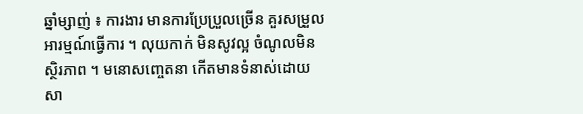ឆ្នាំម្សាញ់ ៖ ការងារ មានការប្រែប្រួលច្រើន គួរសម្រួលអារម្មណ៍ធ្វើការ ។ លុយកាក់ មិនសូវល្អ ចំណូលមិនស្ថិរភាព ។ មនោសញ្ចេតនា កើតមានទំនាស់ដោយសា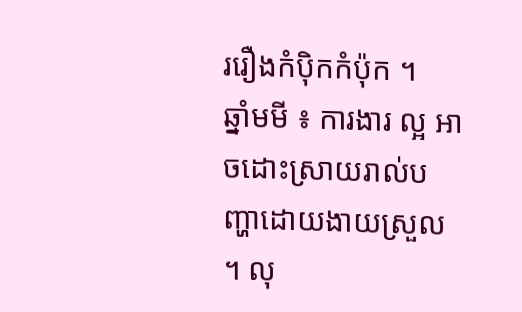ររឿងកំប៉ិកកំប៉ុក ។
ឆ្នាំមមី ៖ ការងារ ល្អ អាចដោះស្រាយរាល់បញ្ហាដោយងាយស្រួល ។ លុ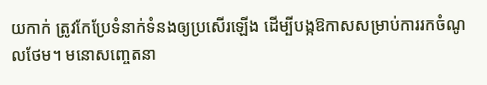យកាក់ ត្រូវកែប្រែទំនាក់ទំនងឲ្យប្រសើរឡើង ដើម្បីបង្កឱកាសសម្រាប់ការរកចំណូលថែម។ មនោសញ្ចេតនា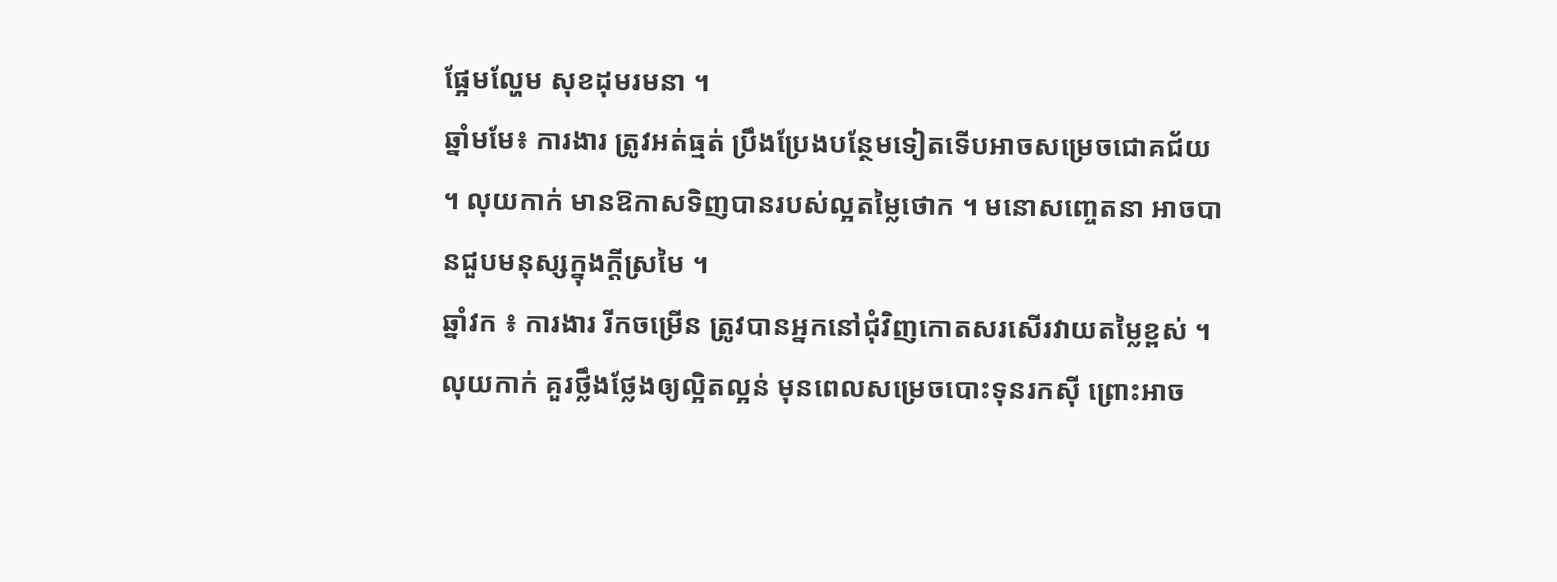ផ្អែមល្ហែម សុខដុមរមនា ។
ឆ្នាំមមែ៖ ការងារ ត្រូវអត់ធ្មត់ ប្រឹងប្រែងបន្ថែមទៀតទើបអាចសម្រេចជោគជ័យ ។ លុយកាក់ មានឱកាសទិញបានរបស់ល្អតម្លៃថោក ។ មនោសញ្ចេតនា អាចបានជួបមនុស្សក្នុងក្តីស្រមៃ ។
ឆ្នាំវក ៖ ការងារ រីកចម្រើន ត្រូវបានអ្នកនៅជុំវិញកោតសរសើរវាយតម្លៃខ្ពស់ ។ លុយកាក់ គួរថ្លឹងថ្លែងឲ្យល្អិតល្អន់ មុនពេលសម្រេចបោះទុនរកស៊ី ព្រោះអាច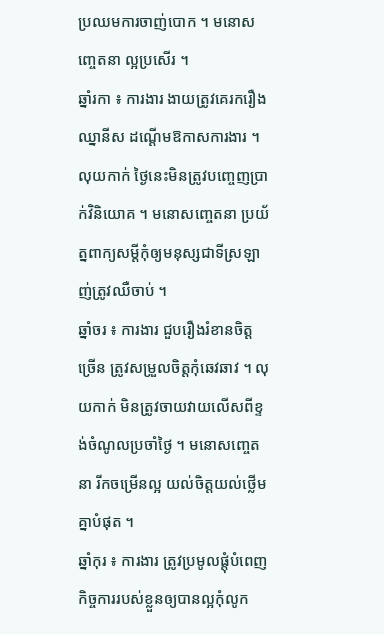ប្រឈមការចាញ់បោក ។ មនោសញ្ចេតនា ល្អប្រសើរ ។
ឆ្នាំរកា ៖ ការងារ ងាយត្រូវគេរករឿងឈ្នានីស ដណ្តើមឱកាសការងារ ។ លុយកាក់ ថ្ងៃនេះមិនត្រូវបញ្ចេញប្រាក់វិនិយោគ ។ មនោសញ្ចេតនា ប្រយ័ត្នពាក្យសម្តីកុំឲ្យមនុស្សជាទីស្រឡាញ់ត្រូវឈឺចាប់ ។
ឆ្នាំចរ ៖ ការងារ ជួបរឿងរំខានចិត្តច្រើន ត្រូវសម្រួលចិត្តកុំឆេវឆាវ ។ លុយកាក់ មិនត្រូវចាយវាយលើសពីខ្ទង់ចំណូលប្រចាំថ្ងៃ ។ មនោសញ្ចេតនា រីកចម្រើនល្អ យល់ចិត្តយល់ថ្លើមគ្នាបំផុត ។
ឆ្នាំកុរ ៖ ការងារ ត្រូវប្រមូលផ្តុំបំពេញកិច្ចការរបស់ខ្លួនឲ្យបានល្អកុំលូក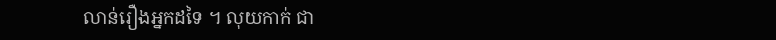លាន់រឿងអ្នកដទៃ ។ លុយកាក់ ជា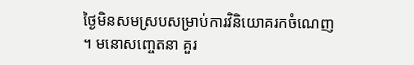ថ្ងៃមិនសមស្របសម្រាប់ការវិនិយោគរកចំណេញ ។ មនោសញ្ចេតនា គួរ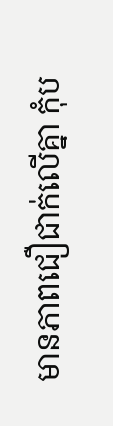មានភាពជឿជាក់លើគ្នា កុំប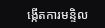ង្កើតការមន្ទិល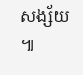សង្ស័យ ៕